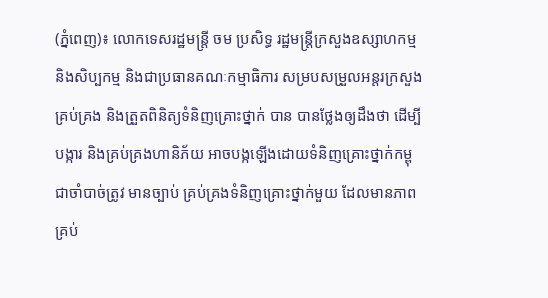(ភ្នំពេញ)៖ លោកទេសរដ្ឋមន្ត្រី ចម ប្រសិទ្ធ រដ្ឋមន្ត្រីក្រសួងឧស្សាហកម្ម និងសិប្បកម្ម និងជាប្រធានគណៈកម្មាធិការ សម្របសម្រួលអន្តរក្រសួងគ្រប់គ្រង និងត្រួតពិនិត្យទំនិញគ្រោះថ្នាក់ បាន បានថ្លែងឲ្យដឹងថា ដើម្បីបង្ការ និងគ្រប់គ្រងហានិភ័យ អាចបង្កឡើងដោយទំនិញគ្រោះថ្នាក់កម្ពុជាចាំបាច់ត្រូវ មានច្បាប់ គ្រប់គ្រងទំនិញគ្រោះថ្នាក់មួយ ដែលមានភាពគ្រប់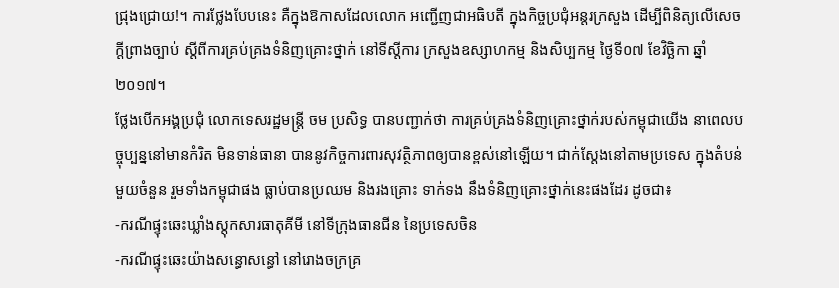ជ្រុងជ្រោយ!។ ការថ្លែងបែបនេះ គឺក្នុងឱកាសដែលលោក អញ្ជើញជាអធិបតី ក្នុងកិច្ចប្រជុំអន្តរក្រសួង ដើម្បីពិនិត្យលើសេចក្តីព្រាងច្បាប់ ស្តីពីការគ្រប់គ្រងទំនិញគ្រោះថ្នាក់ នៅទីស្តីការ ក្រសួងឧស្សាហកម្ម និងសិប្បកម្ម ថ្ងៃទី០៧ ខែវិច្ឆិកា ឆ្នាំ២០១៧។
ថ្លែងបើកអង្គប្រជុំ លោកទេសរដ្ឋមន្ត្រី ចម ប្រសិទ្ធ បានបញ្ជាក់ថា ការគ្រប់គ្រងទំនិញគ្រោះថ្នាក់របស់កម្ពុជាយើង នាពេលបច្ចុប្បន្ននៅមានកំរិត មិនទាន់ធានា បាននូវកិច្ចការពារសុវត្ថិភាពឲ្យបានខ្ពស់នៅឡើយ។ ជាក់ស្តែងនៅតាមប្រទេស ក្នុងតំបន់មួយចំនួន រួមទាំងកម្ពុជាផង ធ្លាប់បានប្រឈម និងរងគ្រោះ ទាក់ទង នឹងទំនិញគ្រោះថ្នាក់នេះផងដែរ ដូចជា៖
-ករណីផ្ទុះឆេះឃ្លាំងស្តុកសារធាតុគីមី នៅទីក្រុងធានជីន នៃប្រទេសចិន
-ករណីផ្ទុះឆេះយ៉ាងសន្ធោសន្ធៅ នៅរោងចក្រគ្រ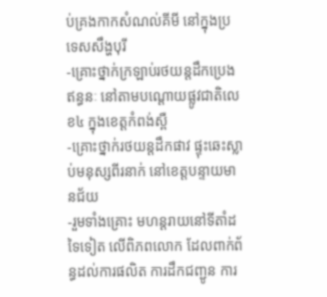ប់គ្រងកាកសំណល់គីមី នៅក្នុងប្រទេសសឹង្ហបុរី
-គ្រោះថ្នាក់ក្រឡាប់រថយន្តដឹកប្រេងឥន្ធនៈ នៅតាមបណ្តោយផ្លូវជាតិលេខ៤ ក្នុងខេត្តកំពង់ស្ពឺ
-គ្រោះថ្នាក់រថយន្តដឹកផាវ ផ្ទុះឆេះស្លាប់មនុស្សពីរនាក់ នៅខេត្តបន្ទាយមានជ័យ
-រួមទាំងគ្រោះ មហន្តរាយនៅទីតាំដទៃទៀត លើពិភពលោក ដែលពាក់ព័ន្ធដល់ការផលិត ការដឹកជញ្ជូន ការ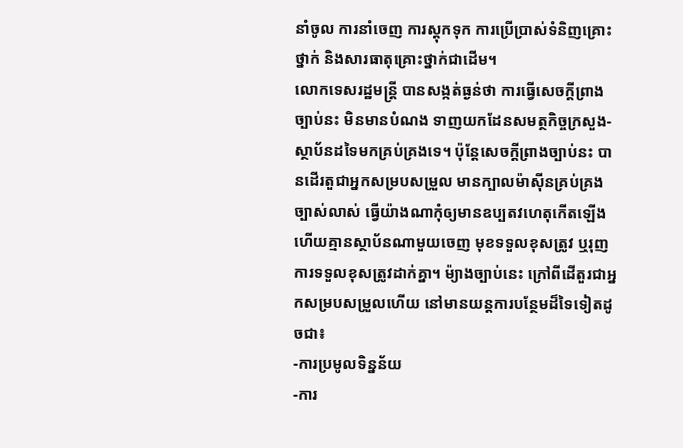នាំចូល ការនាំចេញ ការស្តុកទុក ការប្រើប្រាស់ទំនិញគ្រោះថ្នាក់ និងសារធាតុគ្រោះថ្នាក់ជាដើម។
លោកទេសរដ្ឋមន្ត្រី បានសង្កត់ធ្ងន់ថា ការធ្វើសេចក្តីព្រាងច្បាប់នះ មិនមានបំណង ទាញយកដែនសមត្ថកិច្ចក្រសួង-ស្ថាប័នដទៃមកគ្រប់គ្រងទេ។ ប៉ុន្តែសេចក្តីព្រាងច្បាប់នះ បានដើរតួជាអ្នកសម្របសម្រួល មានក្បាលម៉ាស៊ីនគ្រប់គ្រងច្បាស់លាស់ ធ្វើយ៉ាងណាកុំឲ្យមានឧប្បតវហេតុកើតឡើង ហើយគ្មានស្ថាប័នណាមួយចេញ មុខទទួលខុសត្រូវ ឬរុញការទទួលខុសត្រូវដាក់គ្នា។ ម៉្យាងច្បាប់នេះ ក្រៅពីដើតួរជាអ្នកសម្របសម្រួលហើយ នៅមានយន្តការបន្ថែមដ៏ទៃទៀតដូចជា៖
-ការប្រមូលទិន្នន័យ
-ការ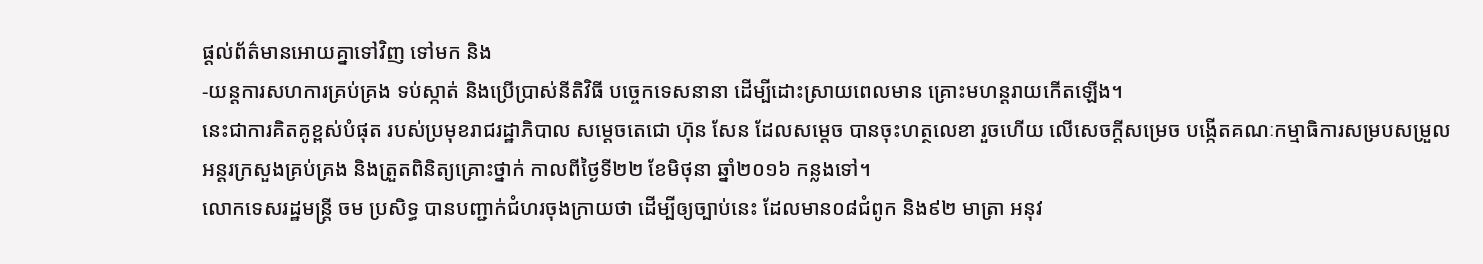ផ្តល់ព័ត៌មានអោយគ្នាទៅវិញ ទៅមក និង
-យន្តការសហការគ្រប់គ្រង ទប់ស្កាត់ និងប្រើប្រាស់នីតិវិធី បច្ចេកទេសនានា ដើម្បីដោះស្រាយពេលមាន គ្រោះមហន្តរាយកើតឡើង។
នេះជាការគិតគូខ្ពស់បំផុត របស់ប្រមុខរាជរដ្ឋាភិបាល សម្តេចតេជោ ហ៊ុន សែន ដែលសម្តេច បានចុះហត្ថលេខា រួចហើយ លើសេចក្តីសម្រេច បង្កើតគណៈកម្មាធិការសម្របសម្រួល អន្តរក្រសួងគ្រប់គ្រង និងត្រួតពិនិត្យគ្រោះថ្នាក់ កាលពីថ្ងៃទី២២ ខែមិថុនា ឆ្នាំ២០១៦ កន្លងទៅ។
លោកទេសរដ្ឋមន្ត្រី ចម ប្រសិទ្ធ បានបញ្ជាក់ជំហរចុងក្រាយថា ដើម្បីឲ្យច្បាប់នេះ ដែលមាន០៨ជំពូក និង៩២ មាត្រា អនុវ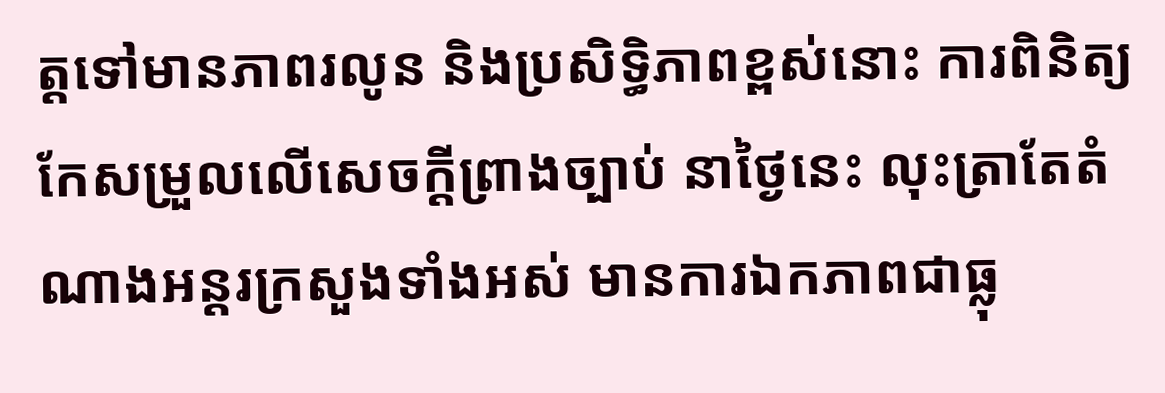ត្តទៅមានភាពរលូន និងប្រសិទ្ធិភាពខ្ពស់នោះ ការពិនិត្យកែសម្រួលលើសេចក្តីព្រាងច្បាប់ នាថ្ងៃនេះ លុះត្រាតែតំណាងអន្តរក្រសួងទាំងអស់ មានការឯកភាពជាធ្លុ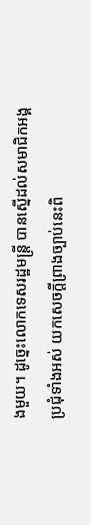ងមួយ។ ដូច្នេះលោកទេសរដ្ឋមន្ត្រី បានស្នើដល់សមាជិកអង្គប្រជុំទាំងអស់ យកសេចក្តីព្រាងច្បាប់នេះពិ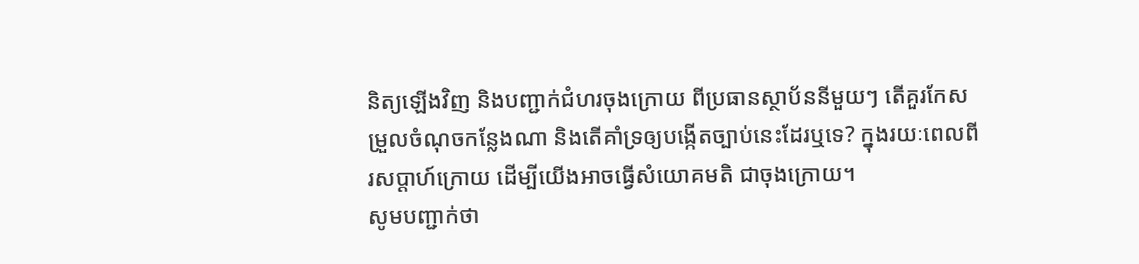និត្យឡើងវិញ និងបញ្ជាក់ជំហរចុងក្រោយ ពីប្រធានស្ថាប័ននីមួយៗ តើគួរកែសម្រួលចំណុចកន្លែងណា និងតើគាំទ្រឲ្យបង្កើតច្បាប់នេះដែរឬទេ? ក្នុងរយៈពេលពីរសប្តាហ៍ក្រោយ ដើម្បីយើងអាចធ្វើសំយោគមតិ ជាចុងក្រោយ។
សូមបញ្ជាក់ថា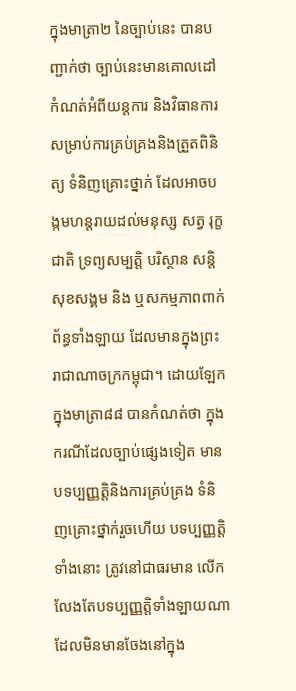ក្នុងមាត្រា២ នៃច្បាប់នេះ បានបញ្ជាក់ថា ច្បាប់នេះមានគោលដៅកំណត់អំពីយន្តការ និងវិធានការសម្រាប់ការគ្រប់គ្រងនិងត្រួតពិនិត្យ ទំនិញគ្រោះថ្នាក់ ដែលអាចបង្កមហន្តរាយដល់មនុស្ស សត្វ រុក្ខជាតិ ទ្រព្យសម្បត្តិ បរិស្ថាន សន្តិសុខសង្គម និង ឬសកម្មភាពពាក់ព័ន្ធទាំងឡាយ ដែលមានក្នុងព្រះរាជាណាចក្រកម្ពុជា។ ដោយឡែក ក្នុងមាត្រា៨៨ បានកំណត់ថា ក្នុងករណីដែលច្បាប់ផ្សេងទៀត មានបទប្បញ្ញត្តិនិងការគ្រប់គ្រង ទំនិញគ្រោះថ្នាក់រួចហើយ បទប្បញ្ញត្តិទាំងនោះ ត្រូវនៅជាធរមាន លើកលែងតែបទប្បញ្ញត្តិទាំងឡាយណា ដែលមិនមានចែងនៅក្នុង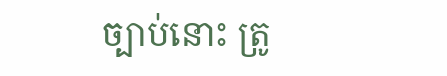ច្បាប់នោះ ត្រូ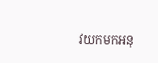វយកមកអនុ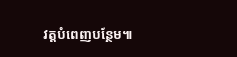វត្តបំពេញបន្ថែម៕